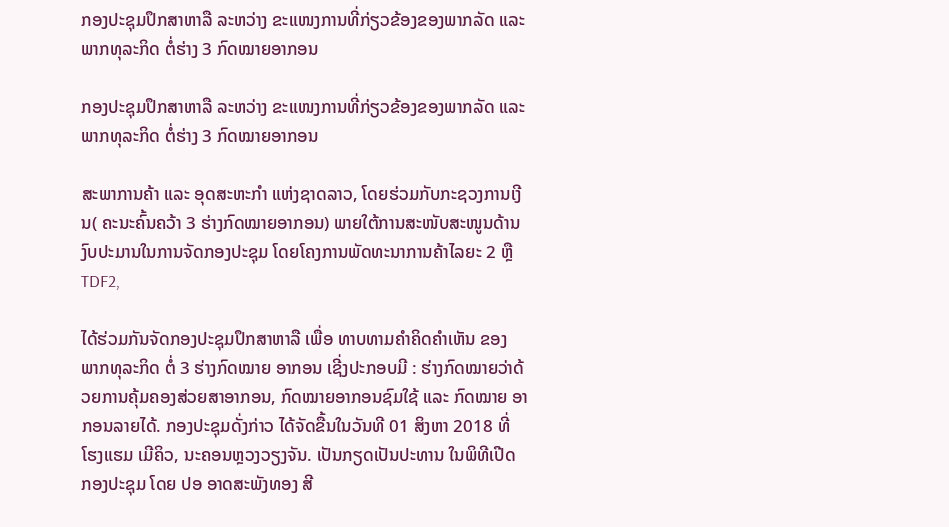ກອງປະຊຸມປຶກສາຫາລື ລະຫວ່າງ ຂະແໜງການທີ່ກ່ຽວຂ້ອງຂອງພາກລັດ ແລະ ພາກທຸລະກິດ ຕໍ່ຮ່າງ 3 ກົດໝາຍອາກອນ

ກອງປະຊຸມປຶກສາຫາລື ລະຫວ່າງ ຂະແໜງການທີ່ກ່ຽວຂ້ອງຂອງພາກລັດ ແລະ ພາກທຸລະກິດ ຕໍ່ຮ່າງ 3 ກົດໝາຍອາກອນ

ສະພາການຄ້າ ແລະ ອຸດສະຫະກຳ ແຫ່ງຊາດລາວ, ໂດຍຮ່ວມກັບກະຊວງການເງີນ( ຄະນະຄົ້ນຄວ້າ 3 ຮ່າງກົດໝາຍອາກອນ) ພາຍໃຕ້ການສະໜັບສະໜູນດ້ານງົບປະມານໃນການຈັດກອງປະຊຸມ ໂດຍໂຄງການພັດທະນາການຄ້າໄລຍະ 2 ຫຼື TDF2,

ໄດ້ຮ່ວມກັນຈັດກອງປະຊຸມປຶກສາຫາລື ເພື່ອ ທາບທາມຄຳຄິດຄຳເຫັນ ຂອງ ພາກທຸລະກິດ ຕໍ່ 3 ຮ່າງກົດໝາຍ ອາກອນ ເຊີ່ງປະກອບມີ : ຮ່າງກົດໝາຍວ່າດ້ວຍການຄຸ້ມຄອງສ່ວຍສາອາກອນ, ກົດໝາຍອາກອນຊົມໃຊ້ ແລະ ກົດໝາຍ ອາກອນລາຍໄດ້. ກອງປະຊຸມດັ່ງກ່າວ ໄດ້ຈັດຂື້ນໃນວັນທີ 01 ສິງຫາ 2018 ທີ່ ໂຮງແຮມ ເມີຄິວ, ນະຄອນຫຼວງວຽງຈັນ. ເປັນກຽດເປັນປະທານ ໃນພິທີເປີດ ກອງປະຊຸມ ໂດຍ ປອ ອາດສະພັງທອງ ສີ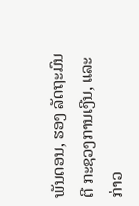ພັນດອນ, ຮອງ ລັດຖະມົນຕີ ກະຊວງການເງີນ, ແລະ ກ່າວ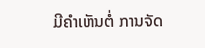ມີຄຳເຫັນຕໍ່ ການຈັດ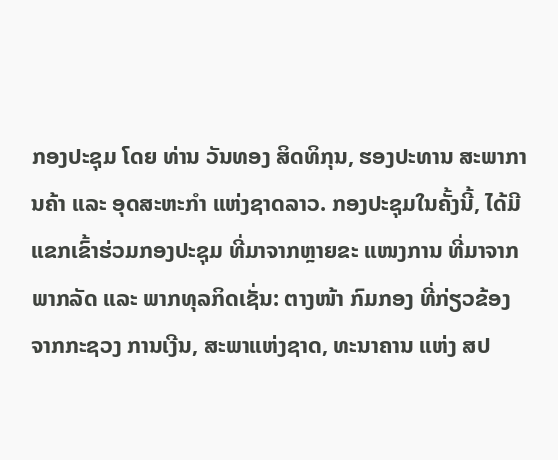ກອງປະຊຸມ ໂດຍ ທ່ານ ວັນທອງ ສິດທິກຸນ, ຮອງປະທານ ສະພາການຄ້າ ແລະ ອຸດສະຫະກໍາ ແຫ່ງຊາດລາວ. ກອງປະຊຸມໃນຄັ້ງນີ້, ໄດ້ມີແຂກເຂົ້າຮ່ວມກອງປະຊຸມ ທີ່ມາຈາກຫຼາຍຂະ ແໜງການ ທີ່ມາຈາກພາກລັດ ແລະ ພາກທຸລກິດເຊັ່ນ: ຕາງໜ້າ ກົມກອງ ທີ່ກ່ຽວຂ້ອງຈາກກະຊວງ ການເງີນ, ສະພາແຫ່ງຊາດ, ທະນາຄານ ແຫ່ງ ສປ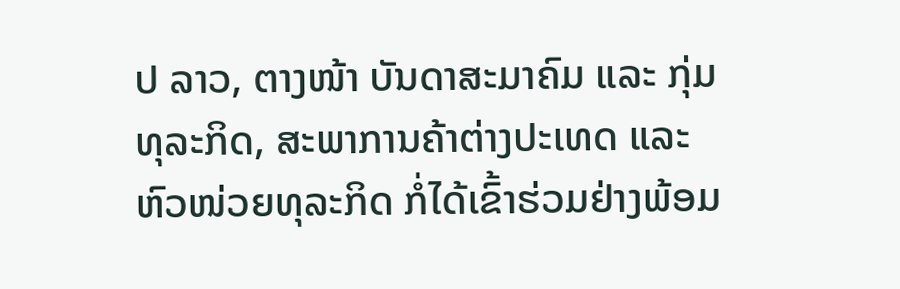ປ ລາວ, ຕາງໜ້າ ບັນດາສະມາຄົມ ແລະ ກຸ່ມທຸລະກິດ, ສະພາການຄ້າຕ່າງປະເທດ ແລະ ຫົວໜ່ວຍທຸລະກິດ ກໍ່ໄດ້ເຂົ້າຮ່ວມຢ່າງພ້ອມ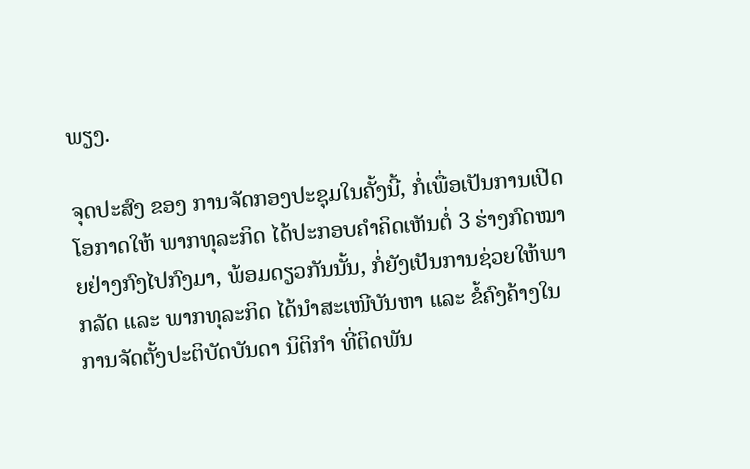ພຽງ.

ຈຸດປະສົງ ຂອງ ການຈັດກອງປະຊຸມໃນຄັ້ງນີ້, ກໍ່ເພື່ອເປັນການເປີດໂອກາດໃຫ້ ພາກທຸລະກິດ ໄດ້ປະກອບຄຳຄິດເຫັນຕໍ່ 3 ຮ່າງກົດໝາຍຢ່າງກົງໄປກົງມາ, ພ້ອມດຽວກັນນັ້ນ, ກໍ່ຍັງເປັນການຊ່ວຍໃຫ້ພາກລັດ ແລະ ພາກທຸລະກິດ ໄດ້ນຳສະເໜີບັນຫາ ແລະ ຂໍ້ຄົງຄ້າງໃນການຈັດຕັ້ງປະຕິບັດບັນດາ ນິຕິກຳ ທີ່ຕິດພັນ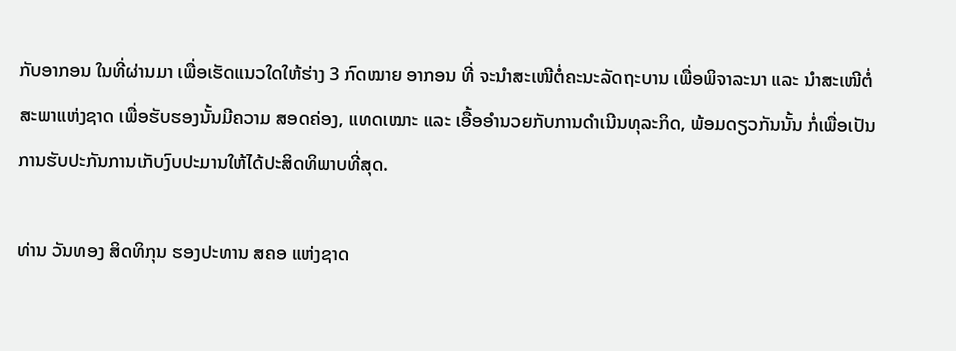ກັບອາກອນ ໃນທີ່ຜ່ານມາ ເພື່ອເຮັດແນວໃດໃຫ້ຮ່າງ 3 ກົດໝາຍ ອາກອນ ທີ່ ຈະນຳສະເໜີຕໍ່ຄະນະລັດຖະບານ ເພື່ອພິຈາລະນາ ແລະ ນຳສະເໜີຕໍ່ ສະພາແຫ່ງຊາດ ເພື່ອຮັບຮອງນັ້ນມີຄວາມ ສອດຄ່ອງ, ແທດເໝາະ ແລະ ເອື້ອອຳນວຍກັບການດຳເນີນທຸລະກິດ, ພ້ອມດຽວກັນນັ້ນ ກໍ່ເພື່ອເປັນການຮັບປະກັນການເກັບງົບປະມານໃຫ້ໄດ້ປະສິດທິພາບທີ່ສຸດ.

ທ່ານ ວັນທອງ ສິດທິກຸນ ຮອງປະທານ ສຄອ ແຫ່ງຊາດ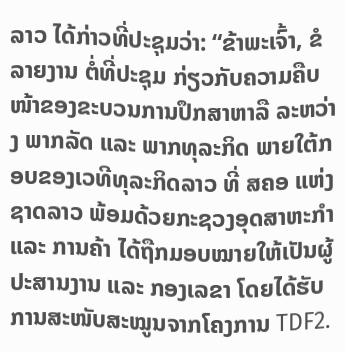ລາວ ໄດ້ກ່າວທີ່ປະຊຸມວ່າ: “ຂ້າພະເຈົ້າ, ຂໍລາຍງານ ຕໍ່ທີ່ປະຊຸມ ກ່ຽວກັບຄວາມຄືບໜ້າຂອງຂະບວນການປຶກສາຫາລື ລະຫວ່າງ ພາກລັດ ແລະ ພາກທຸລະກິດ ພາຍໃຕ້ກອບຂອງເວທີທຸລະກິດລາວ ທີ່ ສຄອ ແຫ່ງຊາດລາວ ພ້ອມດ້ວຍກະຊວງອຸດສາຫະກຳ ແລະ ການຄ້າ ໄດ້ຖືກມອບໝາຍໃຫ້ເປັນຜູ້ປະສານງານ ແລະ ກອງເລຂາ ໂດຍໄດ້ຮັບການສະໜັບສະໝູນຈາກໂຄງການ TDF2.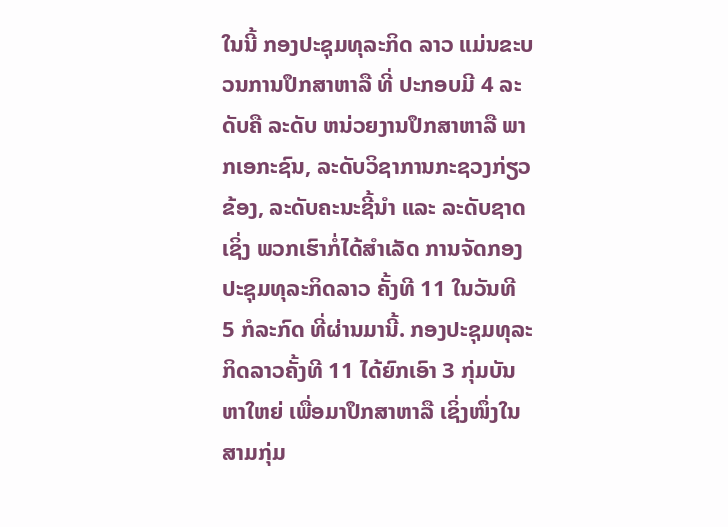ໃນນີ້ ກອງປະຊຸມທຸລະກິດ ລາວ ແມ່ນຂະບວນການປຶກສາຫາລື ທີ່ ປະກອບມີ 4 ລະດັບຄື ລະດັບ ຫນ່ວຍງານປຶກສາຫາລື ພາກເອກະຊົນ, ລະດັບວິຊາການກະຊວງກ່ຽວຂ້ອງ, ລະດັບຄະນະຊີ້ນໍາ ແລະ ລະດັບຊາດ ເຊິ່ງ ພວກເຮົາກໍ່ໄດ້ສໍາເລັດ ການຈັດກອງປະຊຸມທຸລະກິດລາວ ຄັ້ງທີ 11 ໃນວັນທີ 5 ກໍລະກົດ ທີ່ຜ່ານມານີ້. ກອງປະຊຸມທຸລະກິດລາວຄັ້ງທີ 11 ໄດ້ຍົກເອົາ 3 ກຸ່ມບັນຫາໃຫຍ່ ເພື່ອມາປຶກສາຫາລື ເຊິ່ງໜຶ່ງໃນສາມກຸ່ມ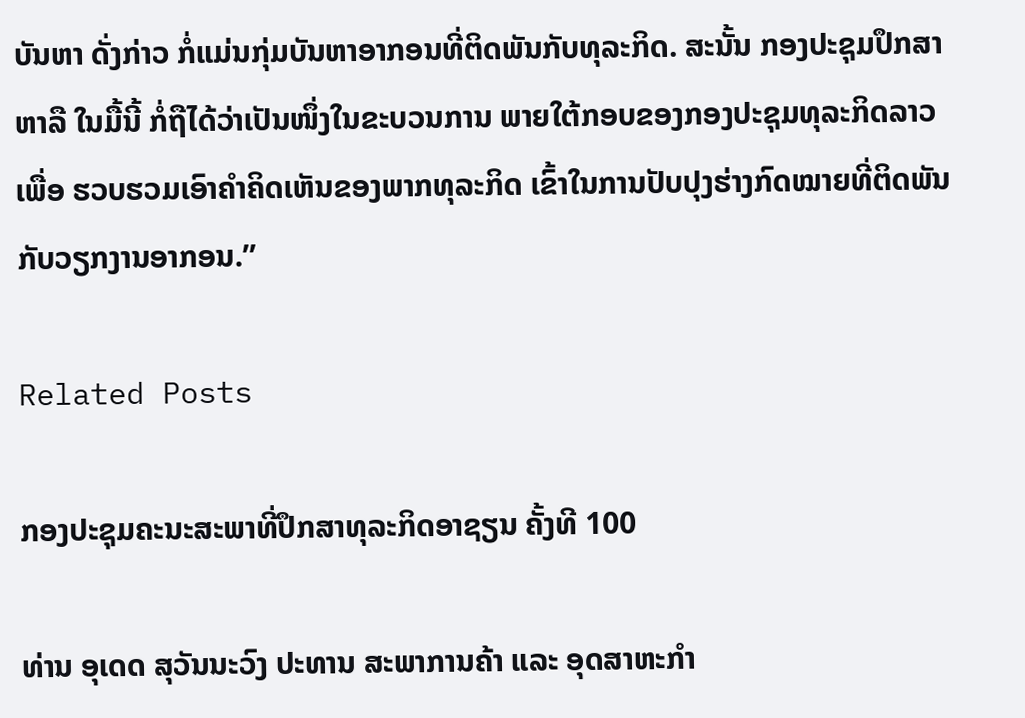ບັນຫາ ດັ່ງກ່າວ ກໍ່ແມ່ນກຸ່ມບັນຫາອາກອນທີ່ຕິດພັນກັບທຸລະກິດ. ສະນັ້ນ ກອງປະຊຸມປຶກສາຫາລື ໃນມື້ນີ້ ກໍ່ຖືໄດ້ວ່າເປັນໜຶ່ງໃນຂະບວນການ ພາຍໃຕ້ກອບຂອງກອງປະຊຸມທຸລະກິດລາວ ເພື່ອ ຮວບຮວມເອົາຄໍາຄິດເຫັນຂອງພາກທຸລະກິດ ເຂົ້າໃນການປັບປຸງຮ່າງກົດໝາຍທີ່ຕິດພັນກັບວຽກງານອາກອນ.”

Related Posts

ກອງປະຊຸມຄະນະສະພາທີ່ປຶກສາທຸລະກິດອາຊຽນ ຄັ້ງທີ 100

ທ່ານ ອຸເດດ ສຸວັນນະວົງ ປະທານ ສະພາການຄ້າ ແລະ ອຸດສາຫະກຳ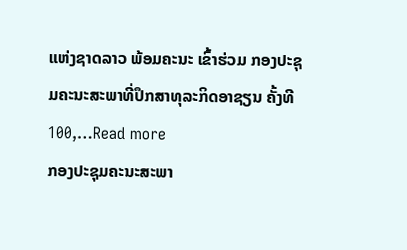ແຫ່ງຊາດລາວ ພ້ອມຄະນະ ເຂົ້າຮ່ວມ ກອງປະຊຸມຄະນະສະພາທີ່ປຶກສາທຸລະກິດອາຊຽນ ຄັ້ງທີ 100,…Read more
ກອງປະຊຸມຄະນະສະພາ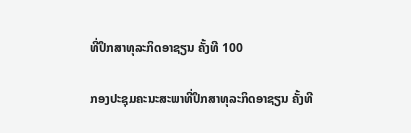ທີ່ປຶກສາທຸລະກິດອາຊຽນ ຄັ້ງທີ 100

ກອງປະຊຸມຄະນະສະພາທີ່ປຶກສາທຸລະກິດອາຊຽນ ຄັ້ງທີ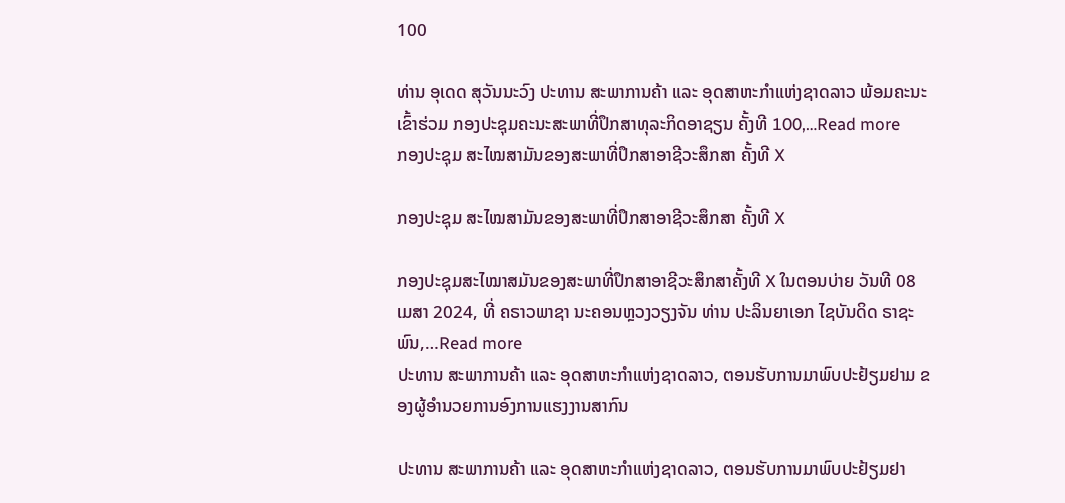100

ທ່ານ ອຸເດດ ສຸວັນນະວົງ ປະທານ ສະພາການຄ້າ ແລະ ອຸດສາຫະກຳແຫ່ງຊາດລາວ ພ້ອມຄະນະ ເຂົ້າຮ່ວມ ກອງປະຊຸມຄະນະສະພາທີ່ປຶກສາທຸລະກິດອາຊຽນ ຄັ້ງທີ 100,…Read more
ກອງປະຊຸມ ສະໄໝສາມັນຂອງສະພາທີ່ປຶກສາອາຊີວະສຶກສາ ຄັ້ງທີ X

ກອງປະຊຸມ ສະໄໝສາມັນຂອງສະພາທີ່ປຶກສາອາຊີວະສຶກສາ ຄັ້ງທີ X

ກອງປະຊຸມສະໄໝາສມັນຂອງສະພາທີ່ປຶກສາອາຊີວະສຶກສາຄັ້ງທີ X ໃນຕອນບ່າຍ ວັນທີ 08 ເມສາ 2024, ທີ່ ຄຣາວພາຊາ ນະຄອນຫຼວງວຽງຈັນ ທ່ານ ປະລິນຍາເອກ ໄຊບັນດິດ ຣາຊະພົນ,…Read more
ປະທານ ສະພາການຄ້າ ແລະ ອຸດສາຫະກຳແຫ່ງຊາດລາວ, ຕອນຮັບການມາພົບປະຢ້ຽມຢາມ ຂອງຜູ້ອຳນວຍການອົງການແຮງງານສາກົນ

ປະທານ ສະພາການຄ້າ ແລະ ອຸດສາຫະກຳແຫ່ງຊາດລາວ, ຕອນຮັບການມາພົບປະຢ້ຽມຢາ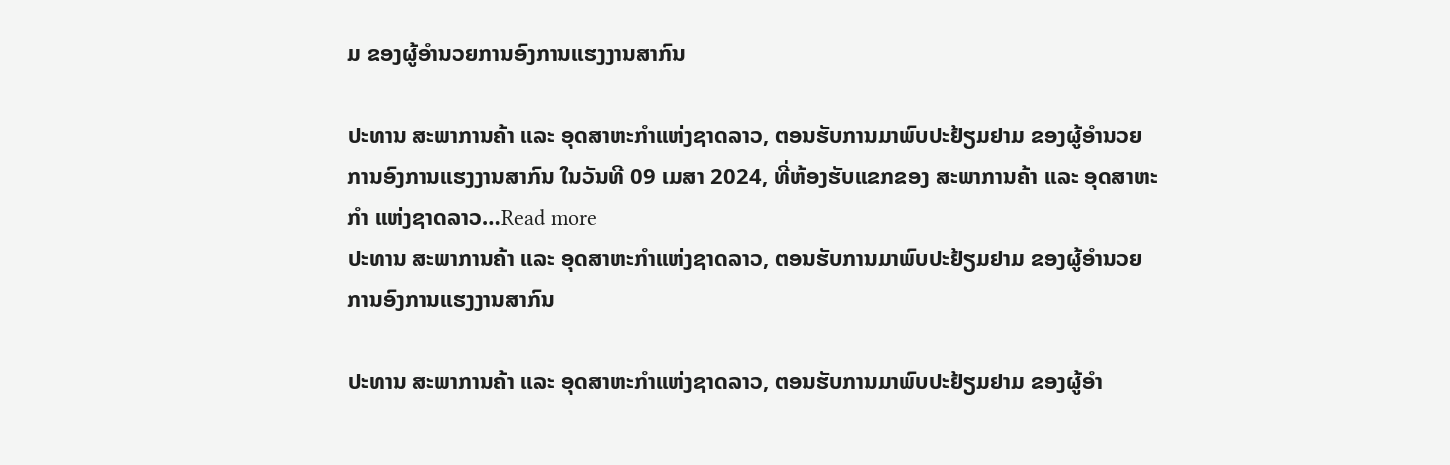ມ ຂອງຜູ້ອຳນວຍການອົງການແຮງງານສາກົນ

ປະທານ ສະພາການຄ້າ ແລະ ອຸດສາຫະກຳແຫ່ງຊາດລາວ, ຕອນຮັບການມາພົບປະຢ້ຽມຢາມ ຂອງຜູ້ອຳນວຍການອົງການແຮງງານສາກົນ ໃນວັນທີ 09 ເມສາ 2024, ທີ່ຫ້ອງຮັບແຂກຂອງ ສະພາການຄ້າ ແລະ ອຸດສາຫະກຳ ແຫ່ງຊາດລາວ…Read more
ປະທານ ສະພາການຄ້າ ແລະ ອຸດສາຫະກຳແຫ່ງຊາດລາວ, ຕອນຮັບການມາພົບປະຢ້ຽມຢາມ ຂອງຜູ້ອຳນວຍການອົງການແຮງງານສາກົນ

ປະທານ ສະພາການຄ້າ ແລະ ອຸດສາຫະກຳແຫ່ງຊາດລາວ, ຕອນຮັບການມາພົບປະຢ້ຽມຢາມ ຂອງຜູ້ອຳ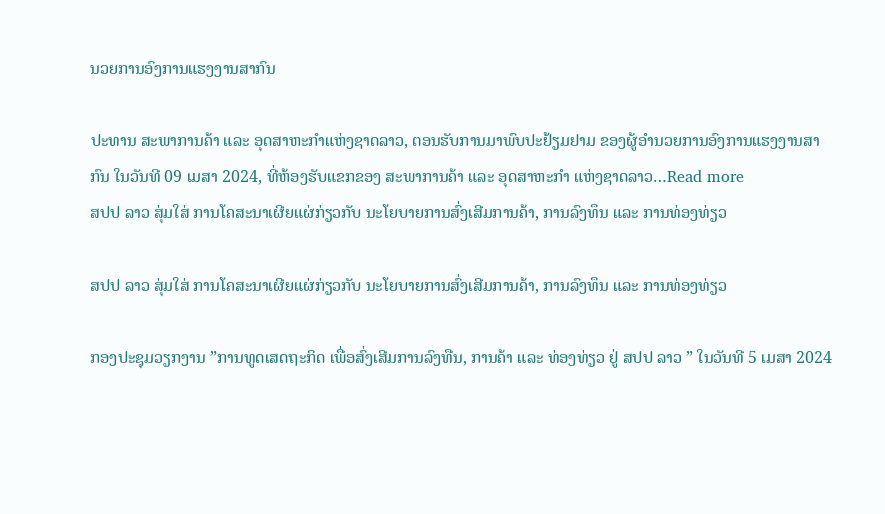ນວຍການອົງການແຮງງານສາກົນ

ປະທານ ສະພາການຄ້າ ແລະ ອຸດສາຫະກຳແຫ່ງຊາດລາວ, ຕອນຮັບການມາພົບປະຢ້ຽມຢາມ ຂອງຜູ້ອຳນວຍການອົງການແຮງງານສາກົນ ໃນວັນທີ 09 ເມສາ 2024, ທີ່ຫ້ອງຮັບແຂກຂອງ ສະພາການຄ້າ ແລະ ອຸດສາຫະກຳ ແຫ່ງຊາດລາວ…Read more
ສປປ ລາວ ສຸ່ມໃສ່ ການໂຄສະນາເຜີຍແຜ່ກ່ຽວກັບ ນະໂຍບາຍການສົ່ງເສີມການຄ້າ, ການລົງທຶນ ແລະ ການທ່ອງທ່ຽວ

ສປປ ລາວ ສຸ່ມໃສ່ ການໂຄສະນາເຜີຍແຜ່ກ່ຽວກັບ ນະໂຍບາຍການສົ່ງເສີມການຄ້າ, ການລົງທຶນ ແລະ ການທ່ອງທ່ຽວ

ກອງປະຊຸມວຽກງານ ”ການທູດເສດຖະກິດ ເພື່ອສົ່ງເສີມການລົງທືນ, ການຄ້າ ແລະ ທ່ອງທ່ຽວ ຢູ່ ສປປ ລາວ ” ໃນວັນທີ 5 ເມສາ 2024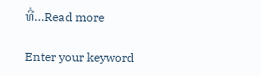ທີ່…Read more

Enter your keyword